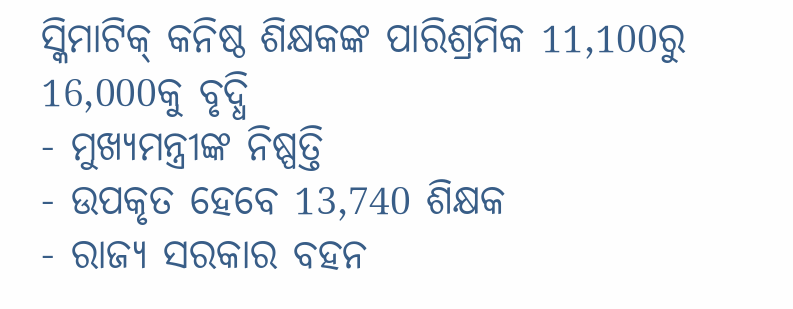ସ୍କିମାଟିକ୍ କନିଷ୍ଠ ଶିକ୍ଷକଙ୍କ ପାରିଶ୍ରମିକ 11,100ରୁ 16,000କୁ ବୃଦ୍ଧି
- ମୁଖ୍ୟମନ୍ତ୍ରୀଙ୍କ ନିଷ୍ପତ୍ତି
- ଉପକୃତ ହେବେ 13,740 ଶିକ୍ଷକ
- ରାଜ୍ୟ ସରକାର ବହନ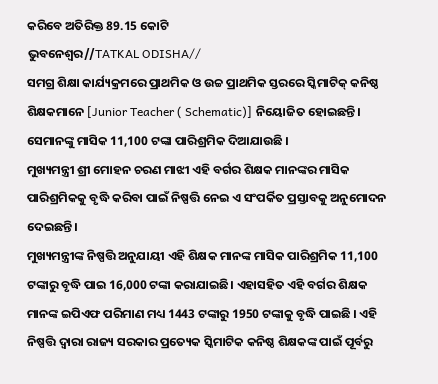କରିବେ ଅତିରିକ୍ତ 89.15 କୋଟି
ଭୁବନେଶ୍ୱର//TATKAL ODISHA//
ସମଗ୍ର ଶିକ୍ଷା କାର୍ଯ୍ୟକ୍ରମରେ ପ୍ରାଥମିକ ଓ ଉଚ୍ଚ ପ୍ରାଥମିକ ସ୍ତରରେ ସ୍କିମାଟିକ୍ କନିଷ୍ଠ ଶିକ୍ଷକମାନେ [Junior Teacher ( Schematic)] ନିୟୋଜିତ ହୋଇଛନ୍ତି। ସେମାନଙ୍କୁ ମାସିକ 11,100 ଟଙ୍କା ପାରିଶ୍ରମିକ ଦିଆଯାଉଛି ।
ମୁଖ୍ୟମନ୍ତ୍ରୀ ଶ୍ରୀ ମୋହନ ଚରଣ ମାଝୀ ଏହି ବର୍ଗର ଶିକ୍ଷକ ମାନଙ୍କର ମାସିକ ପାରିଶ୍ରମିକକୁ ବୃଦ୍ଧି କରିବା ପାଇଁ ନିଷ୍ପତ୍ତି ନେଇ ଏ ସଂପର୍କିତ ପ୍ରସ୍ତାବକୁ ଅନୁମୋଦନ ଦେଇଛନ୍ତି।
ମୁଖ୍ୟମନ୍ତ୍ରୀଙ୍କ ନିଷ୍ପତ୍ତି ଅନୁଯାୟୀ ଏହି ଶିକ୍ଷକ ମାନଙ୍କ ମାସିକ ପାରିଶ୍ରମିକ 11,100 ଟଙ୍କାରୁ ବୃଦ୍ଧି ପାଇ 16,000 ଟଙ୍କା କରାଯାଇଛି। ଏହାସହିତ ଏହି ବର୍ଗର ଶିକ୍ଷକ ମାନଙ୍କ ଇପିଏଫ ପରିମାଣ ମଧ୍ୟ 1443 ଟଙ୍କାରୁ 1950 ଟଙ୍କାକୁ ବୃଦ୍ଧି ପାଇଛି । ଏହି ନିଷ୍ପତ୍ତି ଦ୍ୱାରା ରାଜ୍ୟ ସରକାର ପ୍ରତ୍ୟେକ ସ୍କିମାଟିକ କନିଷ୍ଠ ଶିକ୍ଷକଙ୍କ ପାଇଁ ପୂର୍ବରୁ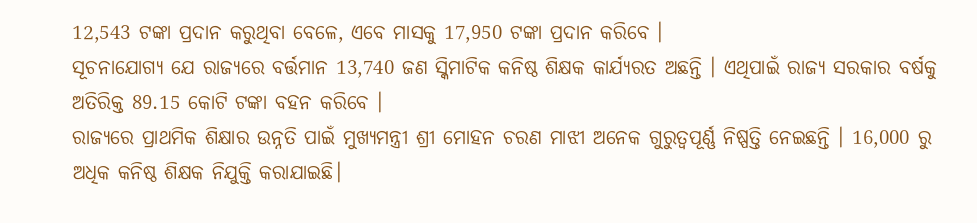12,543 ଟଙ୍କା ପ୍ରଦାନ କରୁଥିବା ବେଳେ, ଏବେ ମାସକୁ 17,950 ଟଙ୍କା ପ୍ରଦାନ କରିବେ ।
ସୂଚନାଯୋଗ୍ୟ ଯେ ରାଜ୍ୟରେ ବର୍ତ୍ତମାନ 13,740 ଜଣ ସ୍କିମାଟିକ କନିଷ୍ଠ ଶିକ୍ଷକ କାର୍ଯ୍ୟରତ ଅଛନ୍ତି । ଏଥିପାଇଁ ରାଜ୍ୟ ସରକାର ବର୍ଷକୁ ଅତିରିକ୍ତ 89.15 କୋଟି ଟଙ୍କା ବହନ କରିବେ ।
ରାଜ୍ୟରେ ପ୍ରାଥମିକ ଶିକ୍ଷାର ଉନ୍ନତି ପାଇଁ ମୁଖ୍ୟମନ୍ତ୍ରୀ ଶ୍ରୀ ମୋହନ ଚରଣ ମାଝୀ ଅନେକ ଗୁରୁତ୍ୱପୂର୍ଣ୍ଣ ନିଷ୍ପତ୍ତି ନେଇଛନ୍ତି । 16,000 ରୁ ଅଧିକ କନିଷ୍ଠ ଶିକ୍ଷକ ନିଯୁକ୍ତି କରାଯାଇଛି।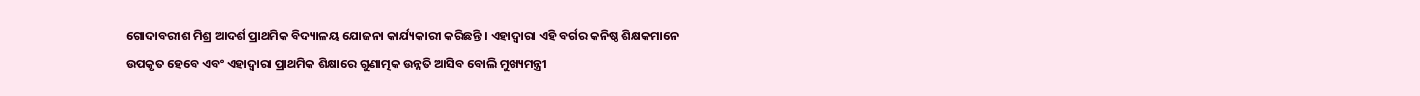ଗୋଦାବରୀଶ ମିଶ୍ର ଆଦର୍ଶ ପ୍ରାଥମିକ ବିଦ୍ୟାଳୟ ଯୋଜନା କାର୍ଯ୍ୟକାରୀ କରିଛନ୍ତି । ଏହାଦ୍ୱାରା ଏହି ବର୍ଗର କନିଷ୍ଠ ଶିକ୍ଷକମାନେ ଉପକୃତ ହେବେ ଏବଂ ଏହାଦ୍ୱାରା ପ୍ରାଥମିକ ଶିକ୍ଷାରେ ଗୁଣାତ୍ମକ ଉନ୍ନତି ଆସିବ ବୋଲି ମୁଖ୍ୟମନ୍ତ୍ରୀ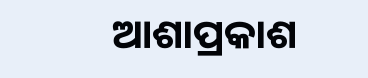ଆଶାପ୍ରକାଶ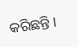କରିଛନ୍ତି ।